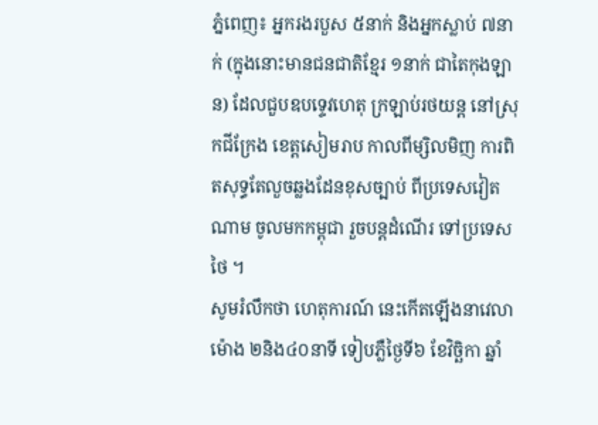ភ្នំពេញ៖ អ្នករងរបួស ៥នាក់ និងអ្នកស្លាប់ ៧នាក់ (ក្នុងនោះមានជនជាតិខ្មែរ ១នាក់ ជាតៃកុងឡាន) ដែលជួបឧបទ្ទេវហេតុ ក្រឡាប់រថយន្ត នៅស្រុកជីក្រែង ខេត្តសៀមរាប កាលពីម្សិលមិញ ការពិតសុទ្ធតែលួចឆ្លងដែនខុសច្បាប់ ពីប្រទេសវៀតណាម ចូលមកកម្ពុជា រួចបន្តដំណើរ ទៅប្រទេសថៃ ។
សូមរំលឹកថា ហេតុការណ៍ នេះកើតឡើងនាវេលាម៉ោង ២និង៤០នាទី ទៀបភ្លឺថ្ងៃទី៦ ខែវិច្ឆិកា ឆ្នាំ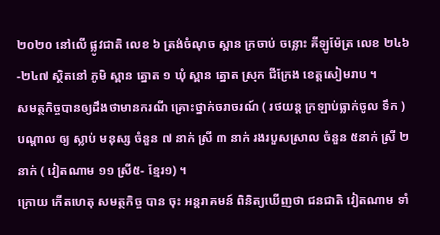២០២០ នៅលើ ផ្លូវជាតិ លេខ ៦ ត្រង់ចំណុច ស្ពាន ក្រចាប់ ចន្លោះ គីឡូម៉ែត្រ លេខ ២៤៦-២៤៧ ស្ថិតនៅ ភូមិ ស្ពាន ត្នោត ១ ឃុំ ស្ពាន ត្នោត ស្រុក ជីក្រែង ខេត្តសៀមរាប ។
សមត្ថកិច្ចបានឲ្យដឹងថាមានករណី គ្រោះថ្នាក់ចរាចរណ៍ ( រថយន្ត ក្រឡាប់ធ្លាក់ចូល ទឹក ) បណ្តាល ឲ្យ ស្លាប់ មនុស្ស ចំនួន ៧ នាក់ ស្រី ៣ នាក់ រងរបួសស្រាល ចំនួន ៥នាក់ ស្រី ២នាក់ ( វៀតណាម ១១ ស្រី៥- ខ្មែរ១) ។
ក្រោយ កើតហេតុ សមត្ថកិច្ច បាន ចុះ អន្តរាគមន៍ ពិនិត្យឃើញថា ជនជាតិ វៀតណាម ទាំ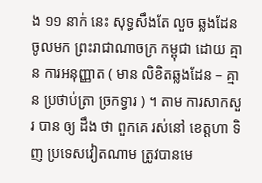ង ១១ នាក់ នេះ សុទ្ធសឹងតែ លួច ឆ្លងដែន ចូលមក ព្រះរាជាណាចក្រ កម្ពុជា ដោយ គ្មាន ការអនុញ្ញាត ( មាន លិខិតឆ្លងដែន – គ្មាន ប្រថាប់ត្រា ច្រកទ្វារ ) ។ តាម ការសាកសួរ បាន ឲ្យ ដឹង ថា ពួកគេ រស់នៅ ខេត្តហា ទិញ ប្រទេសវៀតណាម ត្រូវបានមេ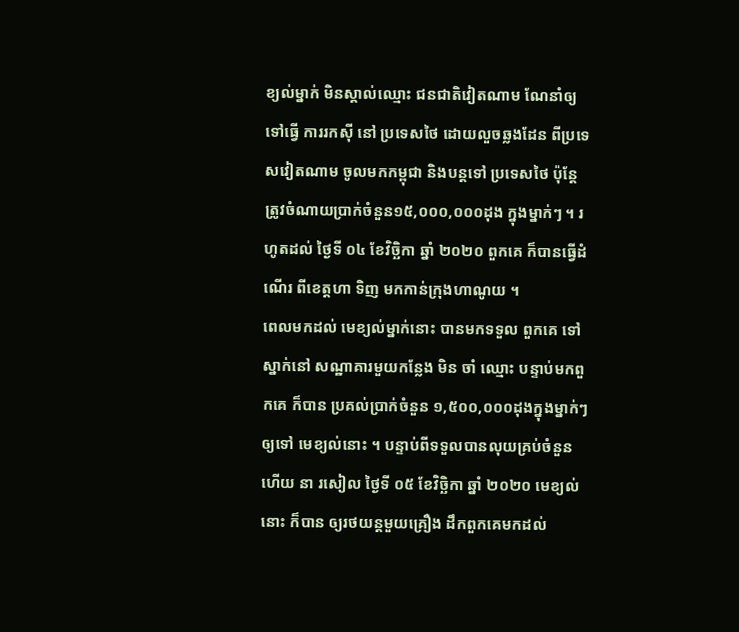ខ្យល់ម្នាក់ មិនស្គាល់ឈ្មោះ ជនជាតិវៀតណាម ណែនាំឲ្យទៅធ្វើ ការរកស៊ី នៅ ប្រទេសថៃ ដោយលួចឆ្លងដែន ពីប្រទេសវៀតណាម ចូលមកកម្ពុជា និងបន្តទៅ ប្រទេសថៃ ប៉ុន្តែ ត្រូវចំណាយប្រាក់ចំនួន១៥,០០០,០០០ដុង ក្នុងម្នាក់ៗ ។ រហូតដល់ ថ្ងៃទី ០៤ ខែវិច្ឆិកា ឆ្នាំ ២០២០ ពួកគេ ក៏បានធ្វើដំណើរ ពីខេត្តហា ទិញ មកកាន់ក្រុងហាណូយ ។
ពេលមកដល់ មេខ្យល់ម្នាក់នោះ បានមកទទួល ពួកគេ ទៅ ស្នាក់នៅ សណ្ឋាគារមួយកន្លែង មិន ចាំ ឈ្មោះ បន្ទាប់មកពួកគេ ក៏បាន ប្រគល់ប្រាក់ចំនួន ១,៥០០,០០០ដុងក្នុងម្នាក់ៗ ឲ្យទៅ មេខ្យល់នោះ ។ បន្ទាប់ពីទទួលបានលុយគ្រប់ចំនួន ហើយ នា រសៀល ថ្ងៃទី ០៥ ខែវិច្ឆិកា ឆ្នាំ ២០២០ មេខ្យល់ នោះ ក៏បាន ឲ្យរថយន្តមួយគ្រឿង ដឹកពួកគេមកដល់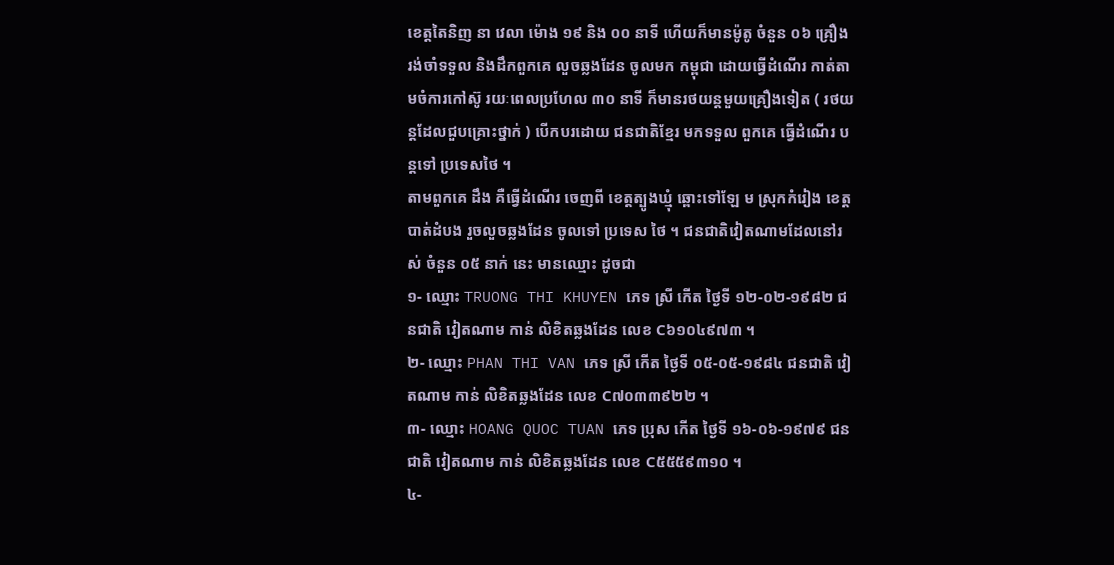ខេត្តតៃនិញ នា វេលា ម៉ោង ១៩ និង ០០ នាទី ហើយក៏មានម៉ូតូ ចំនួន ០៦ គ្រឿង រង់ចាំទទួល និងដឹកពួកគេ លួចឆ្លងដែន ចូលមក កម្ពុជា ដោយធ្វើដំណើរ កាត់តាមចំការកៅស៊ូ រយៈពេលប្រហែល ៣០ នាទី ក៏មានរថយន្តមួយគ្រឿងទៀត ( រថយន្តដែលជួបគ្រោះថ្នាក់ ) បើកបរដោយ ជនជាតិខ្មែរ មកទទួល ពួកគេ ធ្វើដំណើរ បន្តទៅ ប្រទេសថៃ ។
តាមពួកគេ ដឹង គឺធ្វើដំណើរ ចេញពី ខេត្តត្បូងឃ្មុំ ឆ្ពោះទៅឡែ ម ស្រុកកំរៀង ខេត្តបាត់ដំបង រួចលួចឆ្លងដែន ចូលទៅ ប្រទេស ថៃ ។ ជនជាតិវៀតណាមដែលនៅរស់ ចំនួន ០៥ នាក់ នេះ មានឈ្មោះ ដូចជា
១- ឈ្មោះ TRUONG THI KHUYEN ភេទ ស្រី កើត ថ្ងៃទី ១២-០២-១៩៨២ ជនជាតិ វៀតណាម កាន់ លិខិតឆ្លងដែន លេខ C៦១០៤៩៧៣ ។
២- ឈ្មោះ PHAN THI VAN ភេទ ស្រី កើត ថ្ងៃទី ០៥-០៥-១៩៨៤ ជនជាតិ វៀតណាម កាន់ លិខិតឆ្លងដែន លេខ C៧០៣៣៩២២ ។
៣- ឈ្មោះ HOANG QUOC TUAN ភេទ ប្រុស កើត ថ្ងៃទី ១៦-០៦-១៩៧៩ ជនជាតិ វៀតណាម កាន់ លិខិតឆ្លងដែន លេខ C៥៥៥៩៣១០ ។
៤-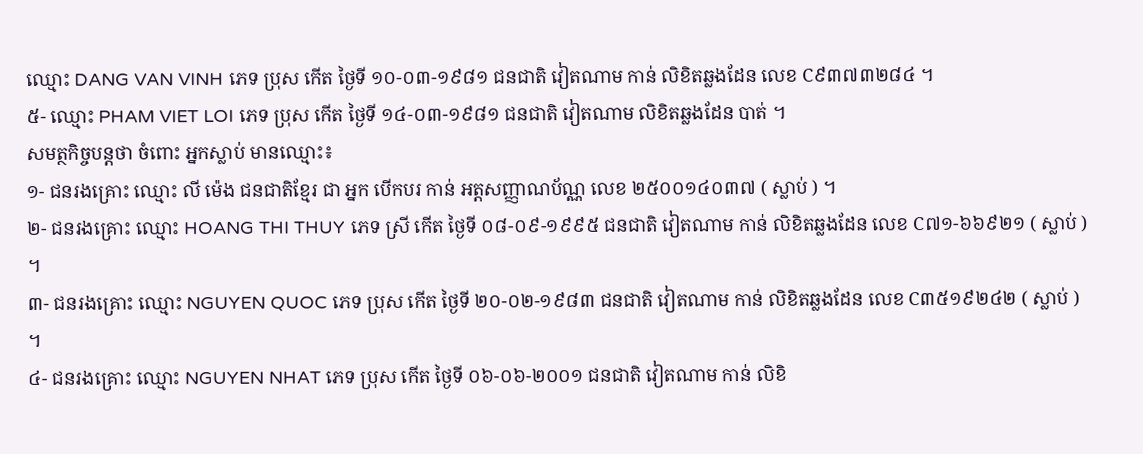ឈ្មោះ DANG VAN VINH ភេទ ប្រុស កើត ថ្ងៃទី ១០-០៣-១៩៨១ ជនជាតិ វៀតណាម កាន់ លិខិតឆ្លងដែន លេខ C៩៣៧៣២៨៤ ។
៥- ឈ្មោះ PHAM VIET LOI ភេទ ប្រុស កើត ថ្ងៃទី ១៤-០៣-១៩៨១ ជនជាតិ វៀតណាម លិខិតឆ្លងដែន បាត់ ។
សមត្ថកិច្ចបន្តថា ចំពោះ អ្នកស្លាប់ មានឈ្មោះ៖
១- ជនរងគ្រោះ ឈ្មោះ លី ម៉េង ជនជាតិខ្មែរ ជា អ្នក បើកបរ កាន់ អត្តសញ្ញាណប័ណ្ណ លេខ ២៥០០១៤០៣៧ ( ស្លាប់ ) ។
២- ជនរងគ្រោះ ឈ្មោះ HOANG THI THUY ភេទ ស្រី កើត ថ្ងៃទី ០៨-០៩-១៩៩៥ ជនជាតិ វៀតណាម កាន់ លិខិតឆ្លងដែន លេខ C៧១-៦៦៩២១ ( ស្លាប់ ) ។
៣- ជនរងគ្រោះ ឈ្មោះ NGUYEN QUOC ភេទ ប្រុស កើត ថ្ងៃទី ២០-០២-១៩៨៣ ជនជាតិ វៀតណាម កាន់ លិខិតឆ្លងដែន លេខ C៣៥១៩២៤២ ( ស្លាប់ ) ។
៤- ជនរងគ្រោះ ឈ្មោះ NGUYEN NHAT ភេទ ប្រុស កើត ថ្ងៃទី ០៦-០៦-២០០១ ជនជាតិ វៀតណាម កាន់ លិខិ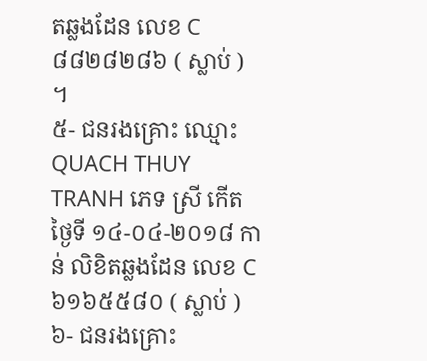តឆ្លងដែន លេខ C៨៨២៨២៨៦ ( ស្លាប់ ) ។
៥- ជនរងគ្រោះ ឈ្មោះ QUACH THUY TRANH ភេទ ស្រី កើត ថ្ងៃទី ១៤-០៤-២០១៨ កាន់ លិខិតឆ្លងដែន លេខ C៦១៦៥៥៨០ ( ស្លាប់ )
៦- ជនរងគ្រោះ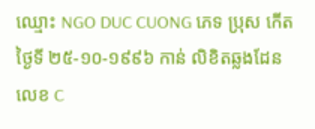ឈ្មោះ NGO DUC CUONG ភេទ ប្រុស កើត ថ្ងៃទី ២៥-១០-១៩៩៦ កាន់ លិខិតឆ្លងដែន លេខ C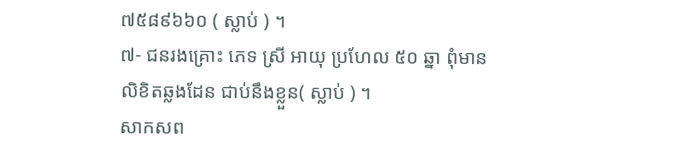៧៥៨៩៦៦០ ( ស្លាប់ ) ។
៧- ជនរងគ្រោះ ភេទ ស្រី អាយុ ប្រហែល ៥០ ឆ្នា ពុំមានលិខិតឆ្លងដែន ជាប់នឹងខ្លួន( ស្លាប់ ) ។
សាកសព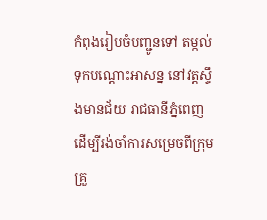កំពុងរៀបចំបញ្ជូនទៅ តម្កល់ទុកបណ្តោះអាសន្ន នៅវត្តស្ទឹងមានជ័យ រាជធានីភ្នំពេញ ដើម្បីរង់ចាំការសម្រេចពីក្រុមគ្រួ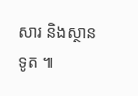សារ និងស្ថានទូត ៕